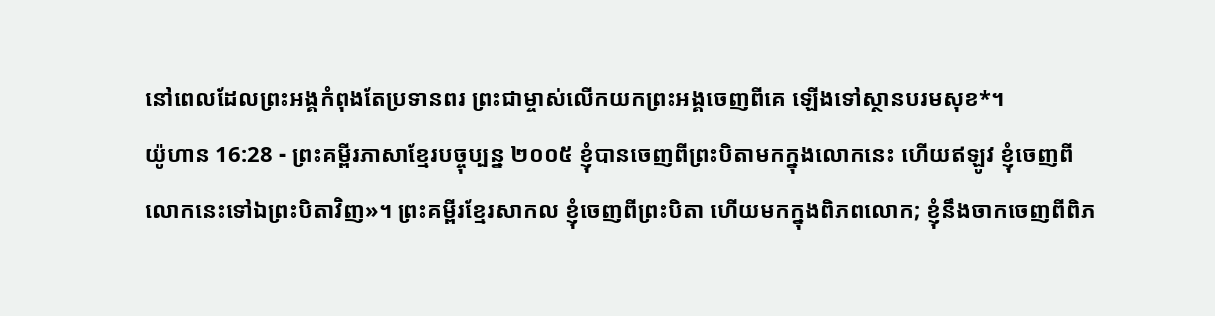នៅពេលដែលព្រះអង្គកំពុងតែប្រទានពរ ព្រះជាម្ចាស់លើកយកព្រះអង្គចេញពីគេ ឡើងទៅស្ថានបរមសុខ*។
យ៉ូហាន 16:28 - ព្រះគម្ពីរភាសាខ្មែរបច្ចុប្បន្ន ២០០៥ ខ្ញុំបានចេញពីព្រះបិតាមកក្នុងលោកនេះ ហើយឥឡូវ ខ្ញុំចេញពីលោកនេះទៅឯព្រះបិតាវិញ»។ ព្រះគម្ពីរខ្មែរសាកល ខ្ញុំចេញពីព្រះបិតា ហើយមកក្នុងពិភពលោក; ខ្ញុំនឹងចាកចេញពីពិភ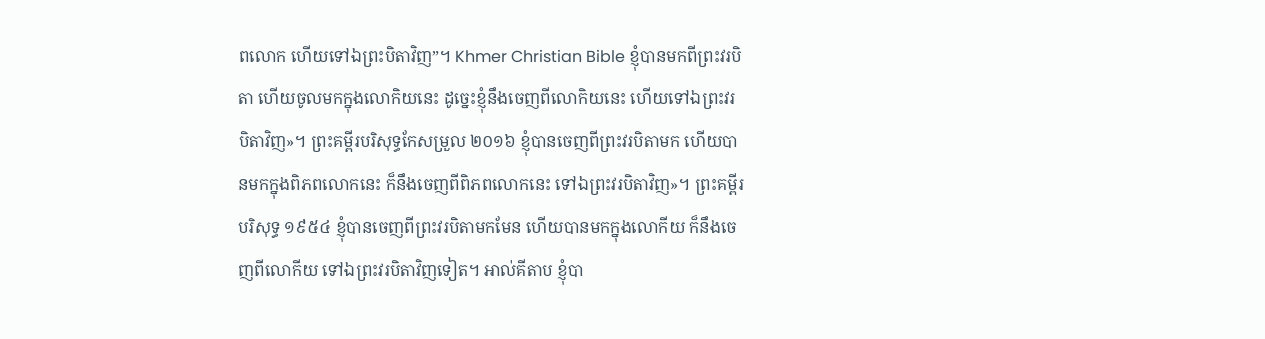ពលោក ហើយទៅឯព្រះបិតាវិញ”។ Khmer Christian Bible ខ្ញុំបានមកពីព្រះវរបិតា ហើយចូលមកក្នុងលោកិយនេះ ដូច្នេះខ្ញុំនឹងចេញពីលោកិយនេះ ហើយទៅឯព្រះវរបិតាវិញ»។ ព្រះគម្ពីរបរិសុទ្ធកែសម្រួល ២០១៦ ខ្ញុំបានចេញពីព្រះវរបិតាមក ហើយបានមកក្នុងពិភពលោកនេះ ក៏នឹងចេញពីពិភពលោកនេះ ទៅឯព្រះវរបិតាវិញ»។ ព្រះគម្ពីរបរិសុទ្ធ ១៩៥៤ ខ្ញុំបានចេញពីព្រះវរបិតាមកមែន ហើយបានមកក្នុងលោកីយ ក៏នឹងចេញពីលោកីយ ទៅឯព្រះវរបិតាវិញទៀត។ អាល់គីតាប ខ្ញុំបា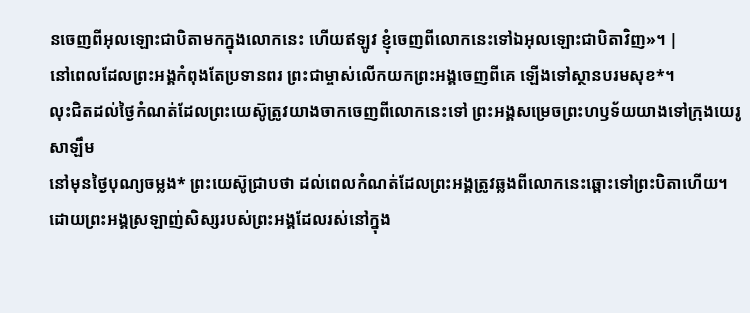នចេញពីអុលឡោះជាបិតាមកក្នុងលោកនេះ ហើយឥឡូវ ខ្ញុំចេញពីលោកនេះទៅឯអុលឡោះជាបិតាវិញ»។ |
នៅពេលដែលព្រះអង្គកំពុងតែប្រទានពរ ព្រះជាម្ចាស់លើកយកព្រះអង្គចេញពីគេ ឡើងទៅស្ថានបរមសុខ*។
លុះជិតដល់ថ្ងៃកំណត់ដែលព្រះយេស៊ូត្រូវយាងចាកចេញពីលោកនេះទៅ ព្រះអង្គសម្រេចព្រះហឫទ័យយាងទៅក្រុងយេរូសាឡឹម
នៅមុនថ្ងៃបុណ្យចម្លង* ព្រះយេស៊ូជ្រាបថា ដល់ពេលកំណត់ដែលព្រះអង្គត្រូវឆ្លងពីលោកនេះឆ្ពោះទៅព្រះបិតាហើយ។ ដោយព្រះអង្គស្រឡាញ់សិស្សរបស់ព្រះអង្គដែលរស់នៅក្នុង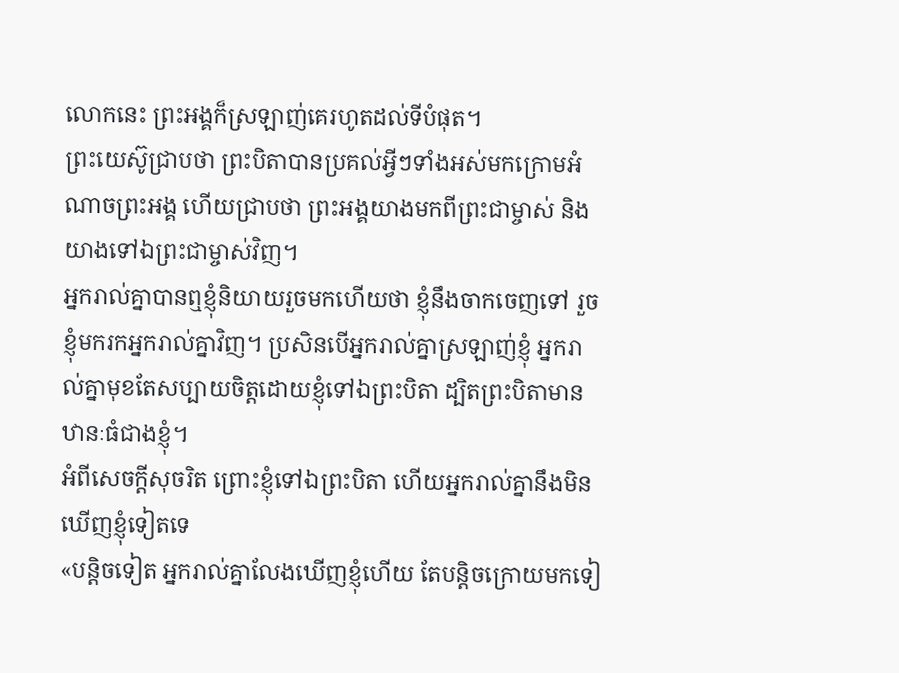លោកនេះ ព្រះអង្គក៏ស្រឡាញ់គេរហូតដល់ទីបំផុត។
ព្រះយេស៊ូជ្រាបថា ព្រះបិតាបានប្រគល់អ្វីៗទាំងអស់មកក្រោមអំណាចព្រះអង្គ ហើយជ្រាបថា ព្រះអង្គយាងមកពីព្រះជាម្ចាស់ និងយាងទៅឯព្រះជាម្ចាស់វិញ។
អ្នករាល់គ្នាបានឮខ្ញុំនិយាយរួចមកហើយថា ខ្ញុំនឹងចាកចេញទៅ រួចខ្ញុំមករកអ្នករាល់គ្នាវិញ។ ប្រសិនបើអ្នករាល់គ្នាស្រឡាញ់ខ្ញុំ អ្នករាល់គ្នាមុខតែសប្បាយចិត្តដោយខ្ញុំទៅឯព្រះបិតា ដ្បិតព្រះបិតាមានឋានៈធំជាងខ្ញុំ។
អំពីសេចក្ដីសុចរិត ព្រោះខ្ញុំទៅឯព្រះបិតា ហើយអ្នករាល់គ្នានឹងមិនឃើញខ្ញុំទៀតទេ
«បន្តិចទៀត អ្នករាល់គ្នាលែងឃើញខ្ញុំហើយ តែបន្តិចក្រោយមកទៀ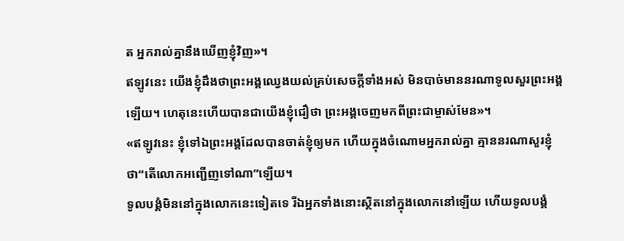ត អ្នករាល់គ្នានឹងឃើញខ្ញុំវិញ»។
ឥឡូវនេះ យើងខ្ញុំដឹងថាព្រះអង្គឈ្វេងយល់គ្រប់សេចក្ដីទាំងអស់ មិនបាច់មាននរណាទូលសួរព្រះអង្គឡើយ។ ហេតុនេះហើយបានជាយើងខ្ញុំជឿថា ព្រះអង្គចេញមកពីព្រះជាម្ចាស់មែន»។
«ឥឡូវនេះ ខ្ញុំទៅឯព្រះអង្គដែលបានចាត់ខ្ញុំឲ្យមក ហើយក្នុងចំណោមអ្នករាល់គ្នា គ្មាននរណាសួរខ្ញុំថា“តើលោកអញ្ជើញទៅណា”ឡើយ។
ទូលបង្គំមិននៅក្នុងលោកនេះទៀតទេ រីឯអ្នកទាំងនោះស្ថិតនៅក្នុងលោកនៅឡើយ ហើយទូលបង្គំ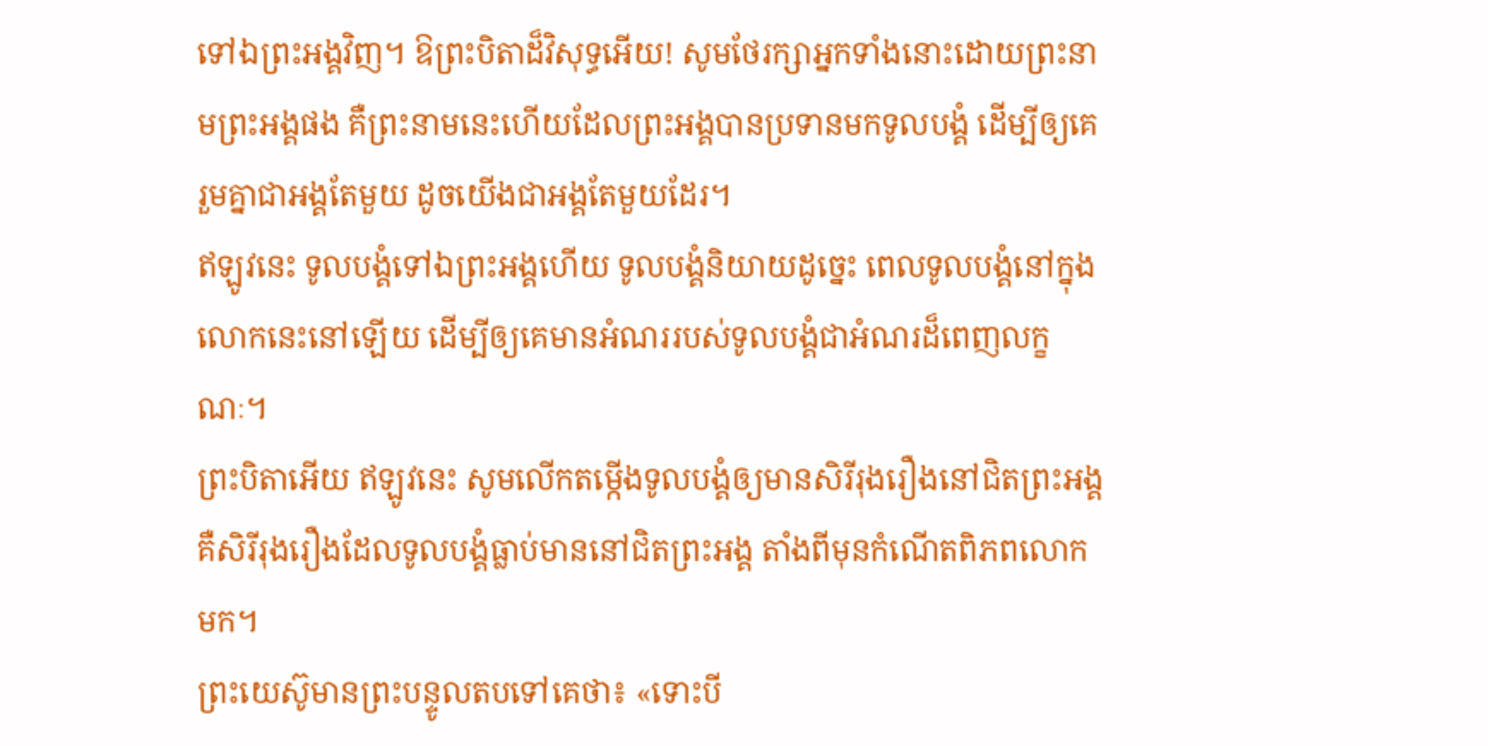ទៅឯព្រះអង្គវិញ។ ឱព្រះបិតាដ៏វិសុទ្ធអើយ! សូមថែរក្សាអ្នកទាំងនោះដោយព្រះនាមព្រះអង្គផង គឺព្រះនាមនេះហើយដែលព្រះអង្គបានប្រទានមកទូលបង្គំ ដើម្បីឲ្យគេរួមគ្នាជាអង្គតែមួយ ដូចយើងជាអង្គតែមួយដែរ។
ឥឡូវនេះ ទូលបង្គំទៅឯព្រះអង្គហើយ ទូលបង្គំនិយាយដូច្នេះ ពេលទូលបង្គំនៅក្នុងលោកនេះនៅឡើយ ដើម្បីឲ្យគេមានអំណររបស់ទូលបង្គំជាអំណរដ៏ពេញលក្ខណៈ។
ព្រះបិតាអើយ ឥឡូវនេះ សូមលើកតម្កើងទូលបង្គំឲ្យមានសិរីរុងរឿងនៅជិតព្រះអង្គ គឺសិរីរុងរឿងដែលទូលបង្គំធ្លាប់មាននៅជិតព្រះអង្គ តាំងពីមុនកំណើតពិភពលោកមក។
ព្រះយេស៊ូមានព្រះបន្ទូលតបទៅគេថា៖ «ទោះបី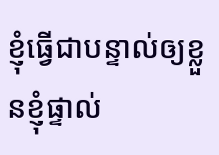ខ្ញុំធ្វើជាបន្ទាល់ឲ្យខ្លួនខ្ញុំផ្ទាល់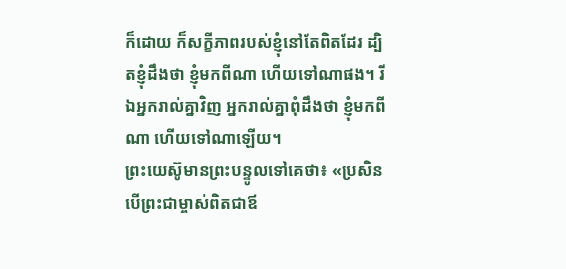ក៏ដោយ ក៏សក្ខីភាពរបស់ខ្ញុំនៅតែពិតដែរ ដ្បិតខ្ញុំដឹងថា ខ្ញុំមកពីណា ហើយទៅណាផង។ រីឯអ្នករាល់គ្នាវិញ អ្នករាល់គ្នាពុំដឹងថា ខ្ញុំមកពីណា ហើយទៅណាឡើយ។
ព្រះយេស៊ូមានព្រះបន្ទូលទៅគេថា៖ «ប្រសិនបើព្រះជាម្ចាស់ពិតជាឪ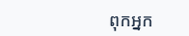ពុកអ្នក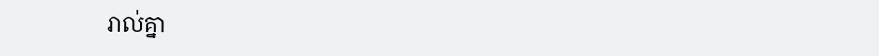រាល់គ្នា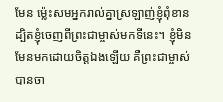មែន ម៉្លេះសមអ្នករាល់គ្នាស្រឡាញ់ខ្ញុំពុំខាន ដ្បិតខ្ញុំចេញពីព្រះជាម្ចាស់មកទីនេះ។ ខ្ញុំមិនមែនមកដោយចិត្តឯងឡើយ គឺព្រះជាម្ចាស់បានចា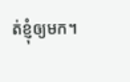ត់ខ្ញុំឲ្យមក។